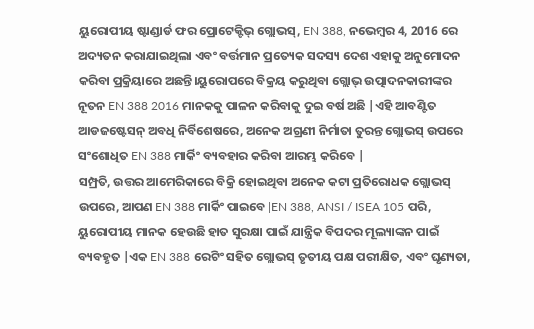ୟୁରୋପୀୟ ଷ୍ଟାଣ୍ଡାର୍ଡ ଫର ପ୍ରୋଟେକ୍ଟିଭ୍ ଗ୍ଲୋଭସ୍, EN 388, ନଭେମ୍ବର 4, 2016 ରେ ଅଦ୍ୟତନ କରାଯାଇଥିଲା ଏବଂ ବର୍ତ୍ତମାନ ପ୍ରତ୍ୟେକ ସଦସ୍ୟ ଦେଶ ଏହାକୁ ଅନୁମୋଦନ କରିବା ପ୍ରକ୍ରିୟାରେ ଅଛନ୍ତି।ୟୁରୋପରେ ବିକ୍ରୟ କରୁଥିବା ଗ୍ଲୋଭ୍ ଉତ୍ପାଦନକାରୀଙ୍କର ନୂତନ EN 388 2016 ମାନକକୁ ପାଳନ କରିବାକୁ ଦୁଇ ବର୍ଷ ଅଛି |ଏହି ଆବଣ୍ଟିତ ଆଡଜଷ୍ଟେସନ୍ ଅବଧି ନିର୍ବିଶେଷରେ, ଅନେକ ଅଗ୍ରଣୀ ନିର୍ମାତା ତୁରନ୍ତ ଗ୍ଲୋଭସ୍ ଉପରେ ସଂଶୋଧିତ EN 388 ମାର୍କିଂ ବ୍ୟବହାର କରିବା ଆରମ୍ଭ କରିବେ |
ସମ୍ପ୍ରତି, ଉତ୍ତର ଆମେରିକାରେ ବିକ୍ରି ହୋଇଥିବା ଅନେକ କଟା ପ୍ରତିରୋଧକ ଗ୍ଲୋଭସ୍ ଉପରେ, ଆପଣ EN 388 ମାର୍କିଂ ପାଇବେ |EN 388, ANSI / ISEA 105 ପରି, ୟୁରୋପୀୟ ମାନକ ହେଉଛି ହାତ ସୁରକ୍ଷା ପାଇଁ ଯାନ୍ତ୍ରିକ ବିପଦର ମୂଲ୍ୟାଙ୍କନ ପାଇଁ ବ୍ୟବହୃତ |ଏକ EN 388 ରେଟିଂ ସହିତ ଗ୍ଲୋଭସ୍ ତୃତୀୟ ପକ୍ଷ ପରୀକ୍ଷିତ, ଏବଂ ଘୃଣ୍ୟତା,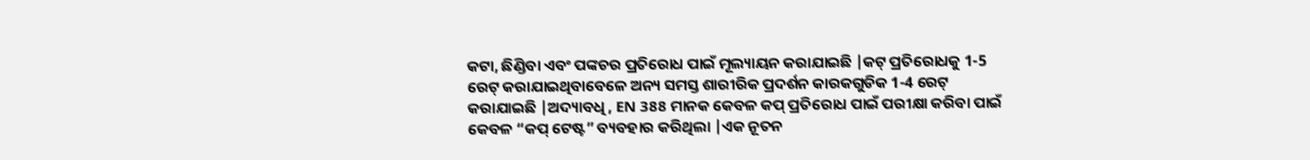କଟା, ଛିଣ୍ଡିବା ଏବଂ ପଙ୍କଚର ପ୍ରତିରୋଧ ପାଇଁ ମୂଲ୍ୟାୟନ କରାଯାଇଛି |କଟ୍ ପ୍ରତିରୋଧକୁ 1-5 ରେଟ୍ କରାଯାଇଥିବାବେଳେ ଅନ୍ୟ ସମସ୍ତ ଶାରୀରିକ ପ୍ରଦର୍ଶନ କାରକଗୁଡିକ 1-4 ରେଟ୍ କରାଯାଇଛି |ଅଦ୍ୟାବଧି, EN 388 ମାନକ କେବଳ କପ୍ ପ୍ରତିରୋଧ ପାଇଁ ପରୀକ୍ଷା କରିବା ପାଇଁ କେବଳ “କପ୍ ଟେଷ୍ଟ” ବ୍ୟବହାର କରିଥିଲା |ଏକ ନୂତନ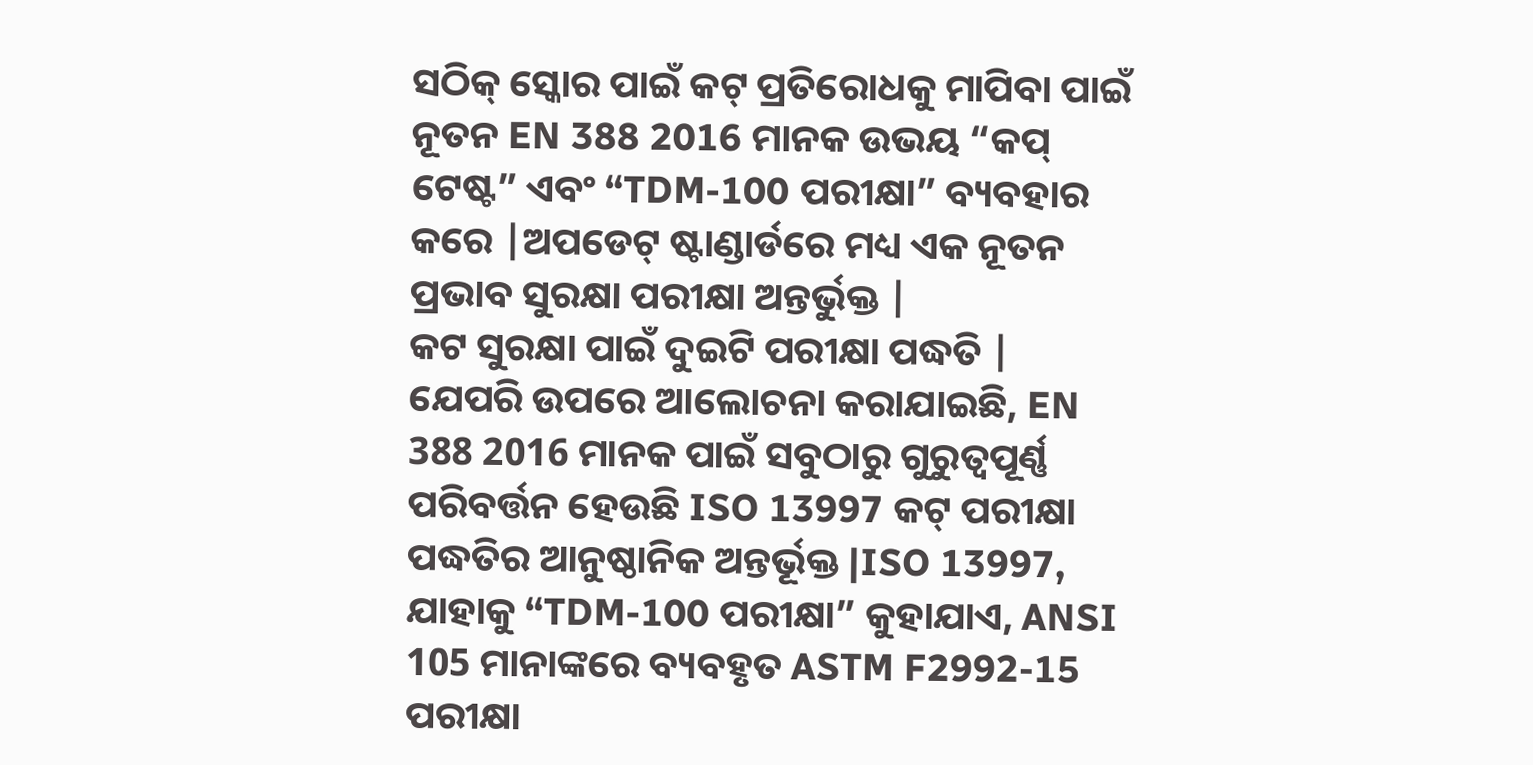ସଠିକ୍ ସ୍କୋର ପାଇଁ କଟ୍ ପ୍ରତିରୋଧକୁ ମାପିବା ପାଇଁ ନୂତନ EN 388 2016 ମାନକ ଉଭୟ “କପ୍ ଟେଷ୍ଟ” ଏବଂ “TDM-100 ପରୀକ୍ଷା” ବ୍ୟବହାର କରେ |ଅପଡେଟ୍ ଷ୍ଟାଣ୍ଡାର୍ଡରେ ମଧ୍ୟ ଏକ ନୂତନ ପ୍ରଭାବ ସୁରକ୍ଷା ପରୀକ୍ଷା ଅନ୍ତର୍ଭୁକ୍ତ |
କଟ ସୁରକ୍ଷା ପାଇଁ ଦୁଇଟି ପରୀକ୍ଷା ପଦ୍ଧତି |
ଯେପରି ଉପରେ ଆଲୋଚନା କରାଯାଇଛି, EN 388 2016 ମାନକ ପାଇଁ ସବୁଠାରୁ ଗୁରୁତ୍ୱପୂର୍ଣ୍ଣ ପରିବର୍ତ୍ତନ ହେଉଛି ISO 13997 କଟ୍ ପରୀକ୍ଷା ପଦ୍ଧତିର ଆନୁଷ୍ଠାନିକ ଅନ୍ତର୍ଭୂକ୍ତ |ISO 13997, ଯାହାକୁ “TDM-100 ପରୀକ୍ଷା” କୁହାଯାଏ, ANSI 105 ମାନାଙ୍କରେ ବ୍ୟବହୃତ ASTM F2992-15 ପରୀକ୍ଷା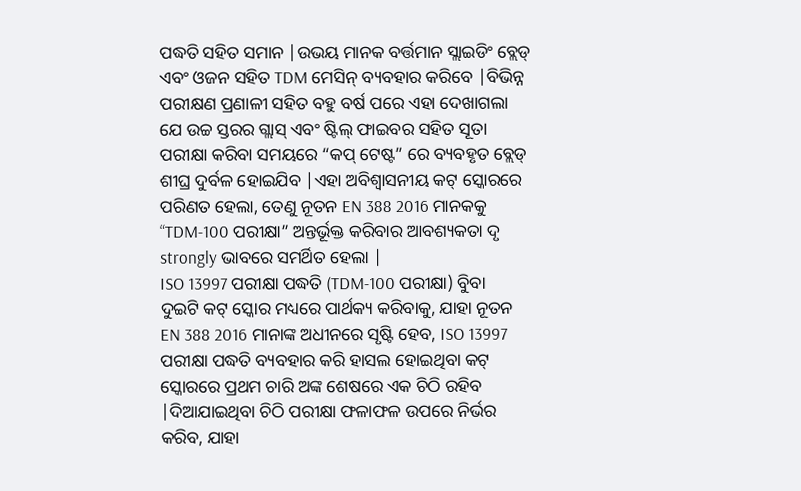ପଦ୍ଧତି ସହିତ ସମାନ |ଉଭୟ ମାନକ ବର୍ତ୍ତମାନ ସ୍ଲାଇଡିଂ ବ୍ଲେଡ୍ ଏବଂ ଓଜନ ସହିତ TDM ମେସିନ୍ ବ୍ୟବହାର କରିବେ |ବିଭିନ୍ନ ପରୀକ୍ଷଣ ପ୍ରଣାଳୀ ସହିତ ବହୁ ବର୍ଷ ପରେ ଏହା ଦେଖାଗଲା ଯେ ଉଚ୍ଚ ସ୍ତରର ଗ୍ଲାସ୍ ଏବଂ ଷ୍ଟିଲ୍ ଫାଇବର ସହିତ ସୂତା ପରୀକ୍ଷା କରିବା ସମୟରେ “କପ୍ ଟେଷ୍ଟ” ରେ ବ୍ୟବହୃତ ବ୍ଲେଡ୍ ଶୀଘ୍ର ଦୁର୍ବଳ ହୋଇଯିବ |ଏହା ଅବିଶ୍ୱାସନୀୟ କଟ୍ ସ୍କୋରରେ ପରିଣତ ହେଲା, ତେଣୁ ନୂତନ EN 388 2016 ମାନକକୁ “TDM-100 ପରୀକ୍ଷା” ଅନ୍ତର୍ଭୂକ୍ତ କରିବାର ଆବଶ୍ୟକତା ଦୃ strongly ଭାବରେ ସମର୍ଥିତ ହେଲା |
ISO 13997 ପରୀକ୍ଷା ପଦ୍ଧତି (TDM-100 ପରୀକ୍ଷା) ବୁିବା
ଦୁଇଟି କଟ୍ ସ୍କୋର ମଧ୍ୟରେ ପାର୍ଥକ୍ୟ କରିବାକୁ, ଯାହା ନୂତନ EN 388 2016 ମାନାଙ୍କ ଅଧୀନରେ ସୃଷ୍ଟି ହେବ, ISO 13997 ପରୀକ୍ଷା ପଦ୍ଧତି ବ୍ୟବହାର କରି ହାସଲ ହୋଇଥିବା କଟ୍ ସ୍କୋରରେ ପ୍ରଥମ ଚାରି ଅଙ୍କ ଶେଷରେ ଏକ ଚିଠି ରହିବ |ଦିଆଯାଇଥିବା ଚିଠି ପରୀକ୍ଷା ଫଳାଫଳ ଉପରେ ନିର୍ଭର କରିବ, ଯାହା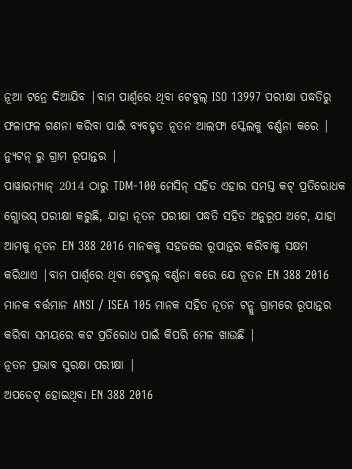ନୂଆ ଟନ୍ରେ ଦିଆଯିବ |ବାମ ପାର୍ଶ୍ୱରେ ଥିବା ଟେବୁଲ୍ ISO 13997 ପରୀକ୍ଷା ପଦ୍ଧତିରୁ ଫଳାଫଳ ଗଣନା କରିବା ପାଇଁ ବ୍ୟବହୃତ ନୂତନ ଆଲଫା ସ୍କେଲକୁ ବର୍ଣ୍ଣନା କରେ |
ନ୍ୟୁଟନ୍ ରୁ ଗ୍ରାମ ରୂପାନ୍ତର |
ପାୱାରମ୍ୟାନ୍ 2014 ଠାରୁ TDM-100 ମେସିନ୍ ସହିତ ଏହାର ସମସ୍ତ କଟ୍ ପ୍ରତିରୋଧକ ଗ୍ଲୋଭସ୍ ପରୀକ୍ଷା କରୁଛି, ଯାହା ନୂତନ ପରୀକ୍ଷା ପଦ୍ଧତି ସହିତ ଅନୁରୂପ ଅଟେ, ଯାହା ଆମକୁ ନୂତନ EN 388 2016 ମାନକକୁ ସହଜରେ ରୂପାନ୍ତର କରିବାକୁ ସକ୍ଷମ କରିଥାଏ |ବାମ ପାର୍ଶ୍ୱରେ ଥିବା ଟେବୁଲ୍ ବର୍ଣ୍ଣନା କରେ ଯେ ନୂତନ EN 388 2016 ମାନକ ବର୍ତ୍ତମାନ ANSI / ISEA 105 ମାନକ ସହିତ ନୂତନ ଟନ୍କୁ ଗ୍ରାମରେ ରୂପାନ୍ତର କରିବା ସମୟରେ କଟ ପ୍ରତିରୋଧ ପାଇଁ କିପରି ମେଳ ଖାଉଛି |
ନୂତନ ପ୍ରଭାବ ସୁରକ୍ଷା ପରୀକ୍ଷା |
ଅପଡେଟ୍ ହୋଇଥିବା EN 388 2016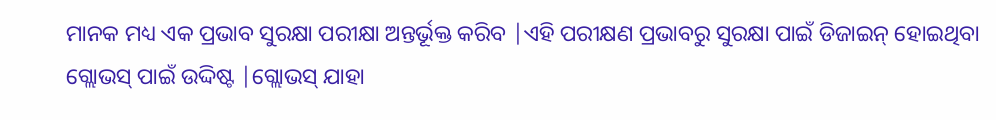ମାନକ ମଧ୍ୟ ଏକ ପ୍ରଭାବ ସୁରକ୍ଷା ପରୀକ୍ଷା ଅନ୍ତର୍ଭୂକ୍ତ କରିବ |ଏହି ପରୀକ୍ଷଣ ପ୍ରଭାବରୁ ସୁରକ୍ଷା ପାଇଁ ଡିଜାଇନ୍ ହୋଇଥିବା ଗ୍ଲୋଭସ୍ ପାଇଁ ଉଦ୍ଦିଷ୍ଟ |ଗ୍ଲୋଭସ୍ ଯାହା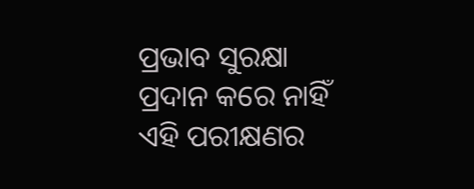ପ୍ରଭାବ ସୁରକ୍ଷା ପ୍ରଦାନ କରେ ନାହିଁ ଏହି ପରୀକ୍ଷଣର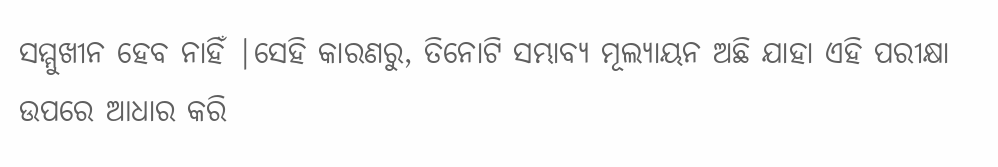ସମ୍ମୁଖୀନ ହେବ ନାହିଁ |ସେହି କାରଣରୁ, ତିନୋଟି ସମ୍ଭାବ୍ୟ ମୂଲ୍ୟାୟନ ଅଛି ଯାହା ଏହି ପରୀକ୍ଷା ଉପରେ ଆଧାର କରି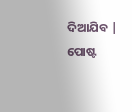ଦିଆଯିବ |
ପୋଷ୍ଟ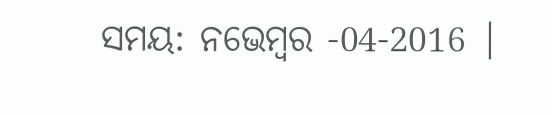ସମୟ: ନଭେମ୍ବର -04-2016 |